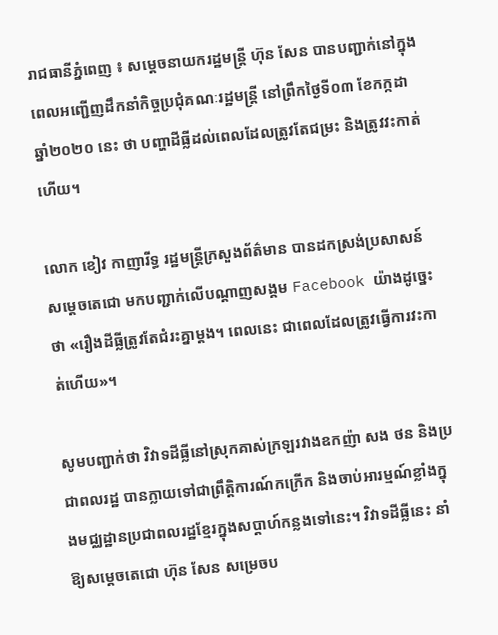រាជធានីភ្នំពេញ ៖ សម្តេចនាយករដ្ឋមន្ត្រី ហ៊ុន សែន បានបញ្ជាក់នៅក្នុងពេលអញ្ជើញដឹកនាំកិច្ចប្រជុំគណៈរដ្ឋមន្ត្រី នៅព្រឹកថ្ងៃទី០៣ ខែកក្កដា ឆ្នាំ២០២០ នេះ ថា បញ្ហាដីធ្លីដល់ពេលដែលត្រូវតែជម្រះ និងត្រូវវះកាត់ហើយ។

លោក ខៀវ កាញារីទ្ធ រដ្ឋមន្ត្រីក្រសួងព័ត៌មាន បានដកស្រង់ប្រសាសន៍សម្តេចតេជោ មកបញ្ជាក់លើបណ្តាញសង្គម Facebook យ៉ាងដូច្នេះថា «រឿងដីធ្លីត្រូវតែជំរះគ្នាម្តង។ ពេលនេះ ជាពេលដែលត្រូវធ្វើការវះកាត់ហើយ»។

សូមបញ្ជាក់ថា វិវាទដីធ្លីនៅស្រុកគាស់ក្រឡរវាងឧកញ៉ា សង ថន និងប្រជាពលរដ្ឋ បានក្លាយទៅជាព្រឹត្តិការណ៍កក្រើក និងចាប់អារម្មណ៍ខ្លាំងក្នុងមជ្ឈដ្ឋានប្រជាពលរដ្ឋខ្មែរក្នុងសប្តាហ៍កន្លងទៅនេះ។ វិវាទដីធ្លីនេះ នាំឱ្យសម្តេចតេជោ ហ៊ុន សែន សម្រេចប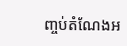ញ្ចប់តំណែងអ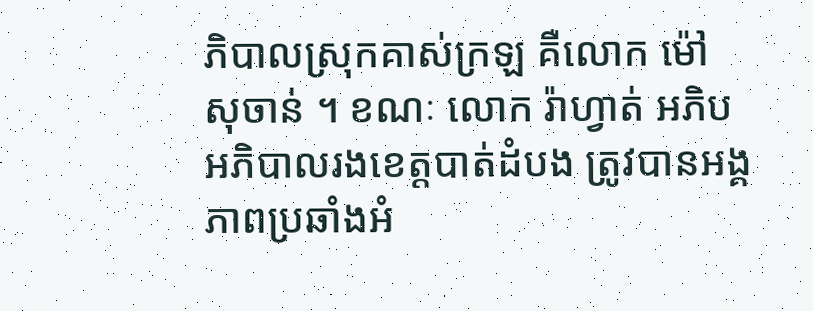ភិបាលស្រុកគាស់ក្រឡ គឺលោក ម៉ៅ សុចាន់ ។ ខណៈ លោក រ៉ាហ្វាត់ អភិប អភិបាលរងខេត្តបាត់ដំបង ត្រូវបានអង្គភាពប្រឆាំងអំ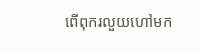ពើពុករលួយហៅមក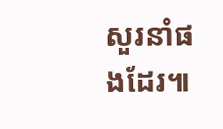សួរនាំផងដែរ៕